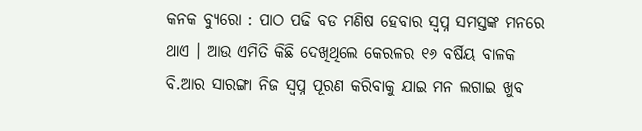କନକ ବ୍ୟୁରୋ : ପାଠ ପଢି ବଡ ମଣିଷ ହେବାର ସ୍ୱପ୍ନ ସମସ୍ତଙ୍କ ମନରେ ଥାଏ । ଆଉ ଏମିତି କିଛି ଦେଖିଥିଲେ କେରଳର ୧୬ ବର୍ଷିୟ ବାଳକ ବି.ଆର ସାରଙ୍ଗା ନିଜ ସ୍ୱପ୍ନ ପୂରଣ କରିବାକୁ ଯାଇ ମନ ଲଗାଇ ଖୁବ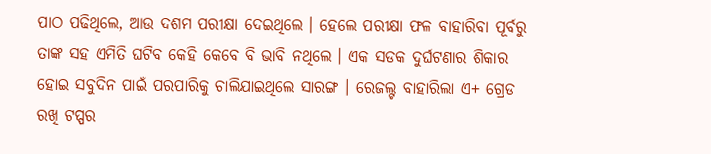ପାଠ ପଢିଥିଲେ, ଆଉ ଦଶମ ପରୀକ୍ଷା ଦେଇଥିଲେ । ହେଲେ ପରୀକ୍ଷା ଫଳ ବାହାରିବା ପୂର୍ବରୁ ତାଙ୍କ ସହ ଏମିତି ଘଟିବ କେହି କେବେ ବି ଭାବି ନଥିଲେ । ଏକ ସଡକ ଦୁର୍ଘଟଣାର ଶିକାର ହୋଇ ସବୁଦିନ ପାଇଁ ପରପାରିକୁ ଚାଲିଯାଇଥିଲେ ସାରଙ୍ଗ । ରେଜଲ୍ଟ ବାହାରିଲା ଏ+ ଗ୍ରେଡ ରଖି ଟପ୍ପର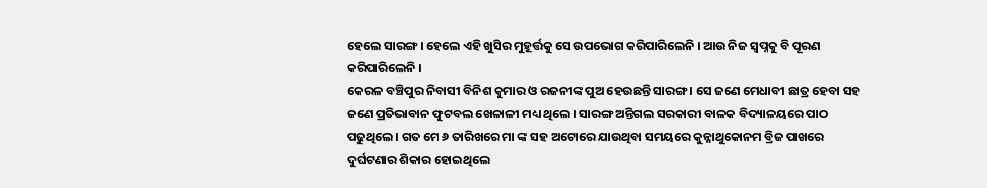ହେଲେ ସାରଙ୍ଗ । ହେଲେ ଏହି ଖୁସିର ମୁହୂର୍ତ୍ତକୁ ସେ ଉପଭୋଗ କରିପାରିଲେନି । ଆଉ ନିଜ ସ୍ୱପ୍ନକୁ ବି ପୂରଣ କରିପାରିଲେନି ।
କେରଳ ବଞ୍ଚିପୁର ନିବାସୀ ବିନିଶ କୁମାର ଓ ରଜନୀଙ୍କ ପୁଅ ହେଉଛନ୍ତି ସାରଙ୍ଗ । ସେ ଜଣେ ମେଧାବୀ ଛାତ୍ର ହେବା ସହ ଜଣେ ପ୍ରତିଭାବାନ ଫୁଟବଲ ଖେଳାଳୀ ମଧ୍ୟ ଥିଲେ । ସାରଙ୍ଗ ଅନ୍ତିଗଲ ସରକାରୀ ବାଳକ ବିଦ୍ୟାଳୟରେ ପାଠ ପଢୁଥିଲେ । ଗତ ମେ ୬ ତାରିଖରେ ମା ଙ୍କ ସହ ଅଟୋରେ ଯାଉଥିବା ସମୟରେ କୁନ୍ନାଥୁକୋନମ ବ୍ରିଜ ପାଖରେ ଦୁର୍ଘଟଣାର ଶିକାର ହୋଇଥିଲେ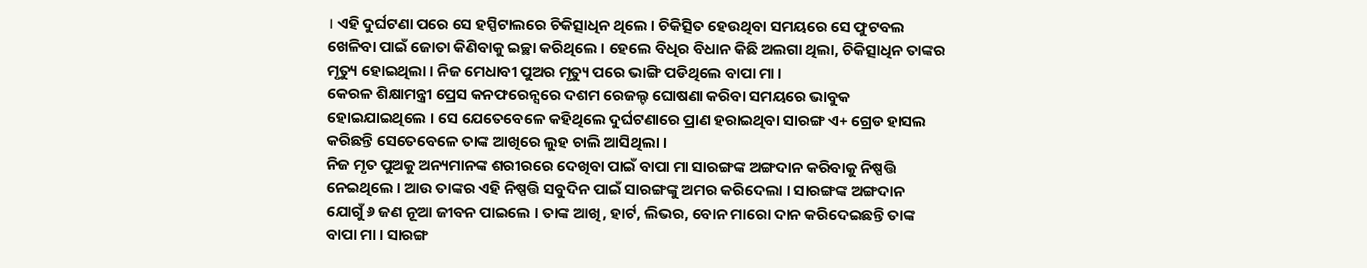। ଏହି ଦୁର୍ଘଟଣା ପରେ ସେ ହସ୍ପିଟାଲରେ ଚିକିତ୍ସାଧିନ ଥିଲେ । ଚିକିତ୍ସିତ ହେଉଥିବା ସମୟରେ ସେ ଫୁଟବଲ ଖେଳିବା ପାଇଁ ଜୋତା କିଣିବାକୁ ଇଚ୍ଛା କରିଥିଲେ । ହେଲେ ବିଧିର ବିଧାନ କିଛି ଅଲଗା ଥିଲା, ଚିକିତ୍ସାଧିନ ତାଙ୍କର ମୃତ୍ୟୁ ହୋଇଥିଲା । ନିଜ ମେଧାବୀ ପୁଅର ମୃତ୍ୟୁ ପରେ ଭାଙ୍ଗି ପଡିଥିଲେ ବାପା ମା ।
କେରଳ ଶିକ୍ଷାମନ୍ତ୍ରୀ ପ୍ରେସ କନଫରେନ୍ସରେ ଦଶମ ରେଜଲ୍ଟ ଘୋଷଣା କରିବା ସମୟରେ ଭାବୁକ ହୋଇଯାଇଥିଲେ । ସେ ଯେତେବେଳେ କହିଥିଲେ ଦୁର୍ଘଟଣାରେ ପ୍ରାଣ ହରାଇଥିବା ସାରଙ୍ଗ ଏ+ ଗ୍ରେଡ ହାସଲ କରିଛନ୍ତି ସେତେବେଳେ ତାଙ୍କ ଆଖିରେ ଲୁହ ଚାଲି ଆସିଥିଲା ।
ନିଜ ମୃତ ପୁଅକୁ ଅନ୍ୟମାନଙ୍କ ଶରୀରରେ ଦେଖିବା ପାଇଁ ବାପା ମା ସାରଙ୍ଗଙ୍କ ଅଙ୍ଗଦାନ କରିବାକୁ ନିଷ୍ପତ୍ତି ନେଇଥିଲେ । ଆଉ ତାଙ୍କର ଏହି ନିଷ୍ପତ୍ତି ସବୁଦିନ ପାଇଁ ସାରଙ୍ଗଙ୍କୁ ଅମର କରିଦେଲା । ସାରଙ୍ଗଙ୍କ ଅଙ୍ଗଦାନ ଯୋଗୁଁ ୬ ଜଣ ନୂଆ ଜୀବନ ପାଇଲେ । ତାଙ୍କ ଆଖି, ହାର୍ଟ, ଲିଭର, ବୋନ ମାରୋ ଦାନ କରିଦେଇଛନ୍ତି ତାଙ୍କ ବାପା ମା । ସାରଙ୍ଗ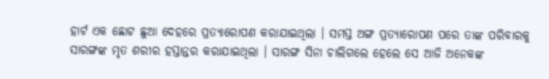ହାର୍ଟ ଏକ ଛୋଟ ଛୁଆ ଦେହରେ ପ୍ରତ୍ୟାରୋପଣ କରାଯାଇଥିଲା । ସମସ୍ତ ଅଙ୍ଗ ପ୍ରତ୍ୟାରୋପଣ ପରେ ତାଙ୍କ ପରିବାରକୁ ସାରଙ୍ଗଙ୍କ ମୃତ ଶରୀର ହସ୍ତାନ୍ତର କରାଯାଇଥିଲା । ସାରଙ୍ଗ ସିନା ଚାଲିଗଲେ ହେଲେ ସେ ଆଜି ଅନେକଙ୍କ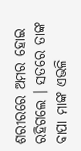ଶରୀରରେ ଅମର ହୋଇ ରହିଗଲେ । ସତରେ ତାଙ୍କ ବାପା ମାଙ୍କ ଏଭଳି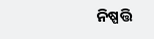ନିଷ୍ପତ୍ତି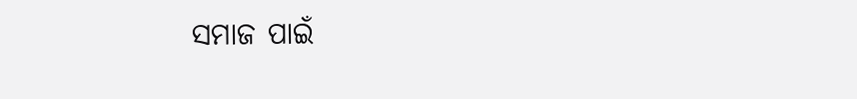ସମାଜ ପାଇଁ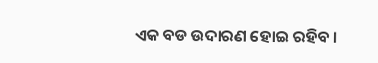ଏକ ବଡ ଉଦାରଣ ହୋଇ ରହିବ ।